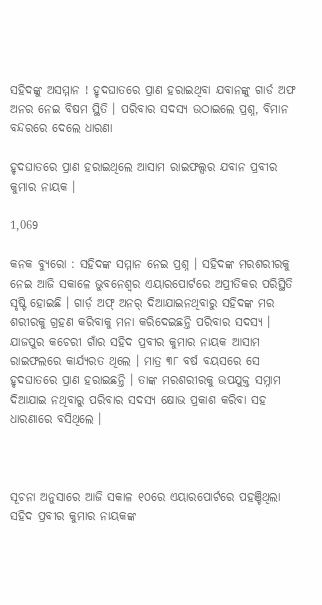ସହିଦଙ୍କୁ ଅସମ୍ମାନ ! ହୃଦଘାତରେ ପ୍ରାଣ ହରାଇଥିବା ଯବାନଙ୍କୁ ଗାର୍ଡ ଅଫ ଅନର ନେଇ ବିଷମ ସ୍ଥିତି । ପରିବାର ସଦସ୍ୟ ଉଠାଇଲେ ପ୍ରଶ୍ନ, ବିମାନ ବନ୍ଦରରେ ଦେଲେ ଧାରଣା

ହୃଦଘାତରେ ପ୍ରାଣ ହରାଇଥିଲେ ଆସାମ ରାଇଫଲ୍ସର ଯବାନ ପ୍ରବୀର କୁମାର ନାୟକ ।

1,069

କନକ ବ୍ୟୁରୋ : ସହିଦଙ୍କ ସମ୍ମାନ ନେଇ ପ୍ରଶ୍ନ । ସହିଦଙ୍କ ମରଶରୀରକୁ ନେଇ ଆଜି ସକାଳେ ଭୁବନେଶ୍ୱର ଏୟାରପୋର୍ଟରେ ଅପ୍ରୀତିକର ପରିସ୍ଥିତି ସୃଷ୍ଟି ହୋଇଛି । ଗାର୍ଡ଼ ଅଫ୍ ଅନର୍ ଦିଆଯାଇନଥିବାରୁ ସହିଦଙ୍କ ମର ଶରୀରକୁ ଗ୍ରହଣ କରିବାକୁ ମନା କରିଦେଇଛନ୍ତି ପରିବାର ସଦସ୍ୟ । ଯାଜପୁର କଚେରୀ ଗାଁର ସହିଦ ପ୍ରବୀର କୁମାର ନାୟକ ଆସାମ ରାଇଫଲରେ କାର୍ଯ୍ୟରତ ଥିଲେ । ମାତ୍ର ୩୮ ବର୍ଷ ବୟସରେ ସେ ହୃଦଘାତରେ ପ୍ରାଣ ହରାଇଛନ୍ତି । ତାଙ୍କ ମରଶରୀରକୁ ଉପଯୁକ୍ତ ସମ୍ନାମ ଦିଆଯାଇ ନଥିବାରୁ ପରିବାର ସଦସ୍ୟ କ୍ଷୋଭ ପ୍ରକାଶ କରିବା ସହ ଧାରଣାରେ ବସିଥିଲେ ।



ସୂଚନା ଅନୁସାରେ ଆଜି ସକାଳ ୧୦ରେ ଏୟାରପୋର୍ଟରେ ପହଞ୍ଚିଥିଲା ସହିଦ ପ୍ରବୀର କୁମାର ନାୟକଙ୍କ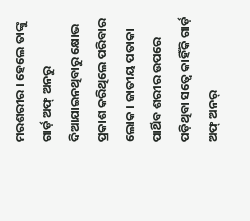ମରଶରୀର । ହେଲେ ତାଙ୍କୁ ଗାର୍ଡ଼ ଅଫ୍ ଅନରୁ ଦିଆଯାଇନଥିବାରୁ କ୍ଷୋଭ ପ୍ରକାଶ କରିଥିଲେ ପରିବାର ଲୋକ । ଜାତୀୟ ପତାକା ପାର୍ଥିବ ଶରୀର ଉପରେ ପଡ଼ିଥିବା ସତ୍ୱେ କାହିଁକି ଗାର୍ଡ଼ ଅଫ୍ ଅନର୍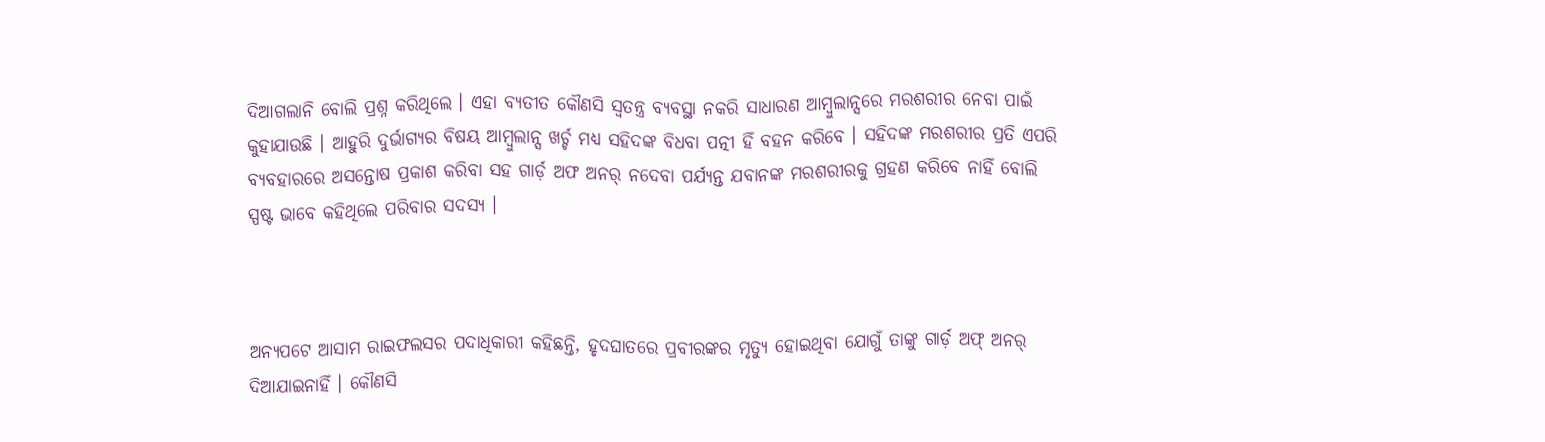ଦିଆଗଲାନି ବୋଲି ପ୍ରଶ୍ନ କରିଥିଲେ । ଏହା ବ୍ୟତୀତ କୌଣସି ସ୍ୱତନ୍ତ୍ର ବ୍ୟବସ୍ଥା ନକରି ସାଧାରଣ ଆମ୍ବୁଲାନ୍ସରେ ମରଶରୀର ନେବା ପାଇଁ କୁହାଯାଉଛି । ଆହୁରି ଦୁର୍ଭାଗ୍ୟର ବିଷୟ ଆମ୍ବୁଲାନ୍ସ ଖର୍ଚ୍ଚ ମଧ୍ୟ ସହିଦଙ୍କ ବିଧବା ପତ୍ନୀ ହିଁ ବହନ କରିବେ । ସହିଦଙ୍କ ମରଶରୀର ପ୍ରତି ଏପରି ବ୍ୟବହାରରେ ଅସନ୍ତୋଷ ପ୍ରକାଶ କରିବା ସହ ଗାର୍ଡ଼ ଅଫ ଅନର୍ ନଦେବା ପର୍ଯ୍ୟନ୍ତ ଯବାନଙ୍କ ମରଶରୀରକୁ ଗ୍ରହଣ କରିବେ ନାହିଁ ବୋଲି ସ୍ପଷ୍ଟ ଭାବେ କହିଥିଲେ ପରିବାର ସଦସ୍ୟ ।



ଅନ୍ୟପଟେ ଆସାମ ରାଇଫଲସର ପଦାଧିକାରୀ କହିଛନ୍ତି, ହୃଦଘାତରେ ପ୍ରବୀରଙ୍କର ମୃତ୍ୟୁ ହୋଇଥିବା ଯୋଗୁଁ ତାଙ୍କୁ ଗାର୍ଡ଼ ଅଫ୍ ଅନର୍ ଦିଆଯାଇନାହିଁ । କୌଣସି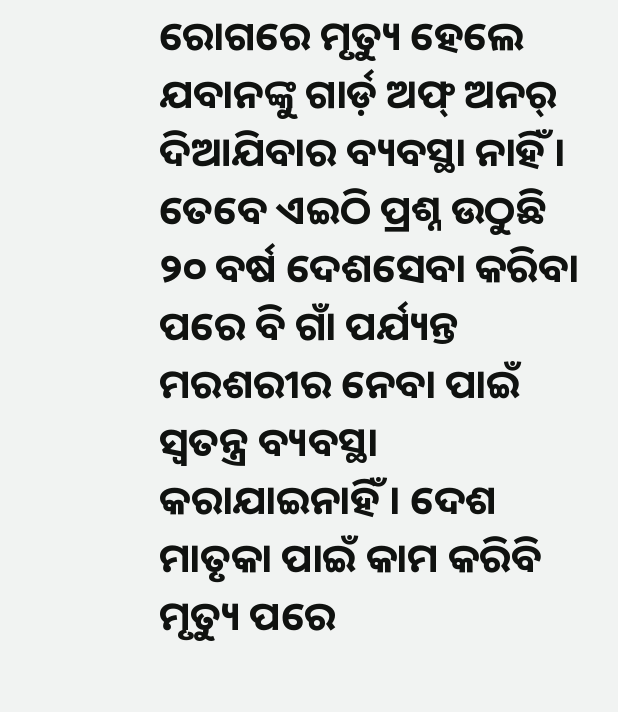ରୋଗରେ ମୃତ୍ୟୁ ହେଲେ ଯବାନଙ୍କୁ ଗାର୍ଡ଼ ଅଫ୍ ଅନର୍ ଦିଆଯିବାର ବ୍ୟବସ୍ଥା ନାହିଁ । ତେବେ ଏଇଠି ପ୍ରଶ୍ନ ଉଠୁଛି ୨୦ ବର୍ଷ ଦେଶସେବା କରିବା ପରେ ବି ଗାଁ ପର୍ଯ୍ୟନ୍ତ ମରଶରୀର ନେବା ପାଇଁ ସ୍ୱତନ୍ତ୍ର ବ୍ୟବସ୍ଥା କରାଯାଇନାହିଁ । ଦେଶ ମାତୃକା ପାଇଁ କାମ କରିବି ମୃତ୍ୟୁ ପରେ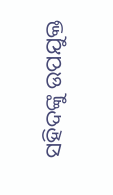ସହିଦଙ୍କୁ ଉପଯୁକ୍ତ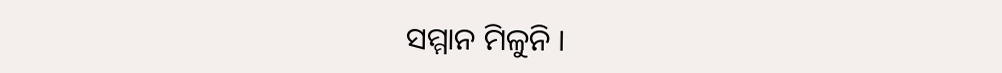ସମ୍ମାନ ମିଳୁନି ।